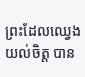ព្រះដែលឈ្វេងយល់ចិត្ត បាន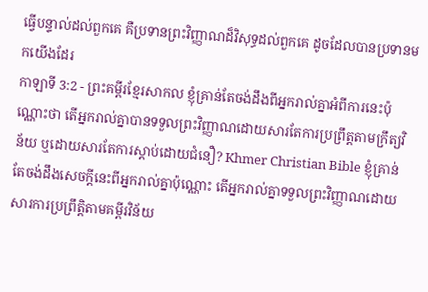ធ្វើបន្ទាល់ដល់ពួកគេ គឺប្រទានព្រះវិញ្ញាណដ៏វិសុទ្ធដល់ពួកគេ ដូចដែលបានប្រទានមកយើងដែរ
កាឡាទី 3:2 - ព្រះគម្ពីរខ្មែរសាកល ខ្ញុំគ្រាន់តែចង់ដឹងពីអ្នករាល់គ្នាអំពីការនេះប៉ុណ្ណោះថា តើអ្នករាល់គ្នាបានទទួលព្រះវិញ្ញាណដោយសារតែការប្រព្រឹត្តតាមក្រឹត្យវិន័យ ឬដោយសារតែការស្ដាប់ដោយជំនឿ? Khmer Christian Bible ខ្ញុំគ្រាន់តែចង់ដឹងសេចក្ដីនេះពីអ្នករាល់គ្នាប៉ុណ្ណោះ តើអ្នករាល់គ្នាទទួលព្រះវិញ្ញាណដោយសារការប្រព្រឹត្តិតាមគម្ពីរវិន័យ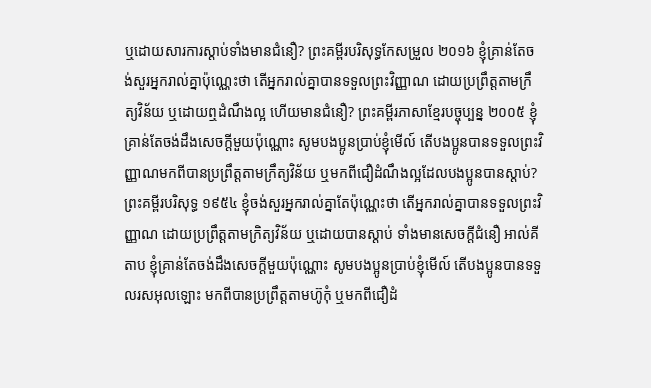ឬដោយសារការស្ដាប់ទាំងមានជំនឿ? ព្រះគម្ពីរបរិសុទ្ធកែសម្រួល ២០១៦ ខ្ញុំគ្រាន់តែចង់សួរអ្នករាល់គ្នាប៉ុណ្ណេះថា តើអ្នករាល់គ្នាបានទទួលព្រះវិញ្ញាណ ដោយប្រព្រឹត្តតាមក្រឹត្យវិន័យ ឬដោយឮដំណឹងល្អ ហើយមានជំនឿ? ព្រះគម្ពីរភាសាខ្មែរបច្ចុប្បន្ន ២០០៥ ខ្ញុំគ្រាន់តែចង់ដឹងសេចក្ដីមួយប៉ុណ្ណោះ សូមបងប្អូនប្រាប់ខ្ញុំមើល៍ តើបងប្អូនបានទទួលព្រះវិញ្ញាណមកពីបានប្រព្រឹត្តតាមក្រឹត្យវិន័យ ឬមកពីជឿដំណឹងល្អដែលបងប្អូនបានស្ដាប់? ព្រះគម្ពីរបរិសុទ្ធ ១៩៥៤ ខ្ញុំចង់សួរអ្នករាល់គ្នាតែប៉ុណ្ណេះថា តើអ្នករាល់គ្នាបានទទួលព្រះវិញ្ញាណ ដោយប្រព្រឹត្តតាមក្រិត្យវិន័យ ឬដោយបានស្តាប់ ទាំងមានសេចក្ដីជំនឿ អាល់គីតាប ខ្ញុំគ្រាន់តែចង់ដឹងសេចក្ដីមួយប៉ុណ្ណោះ សូមបងប្អូនប្រាប់ខ្ញុំមើល៍ តើបងប្អូនបានទទួលរសអុលឡោះ មកពីបានប្រព្រឹត្ដតាមហ៊ូកុំ ឬមកពីជឿដំ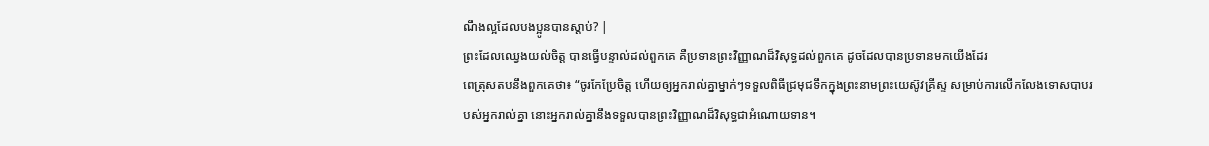ណឹងល្អដែលបងប្អូនបានស្ដាប់? |
ព្រះដែលឈ្វេងយល់ចិត្ត បានធ្វើបន្ទាល់ដល់ពួកគេ គឺប្រទានព្រះវិញ្ញាណដ៏វិសុទ្ធដល់ពួកគេ ដូចដែលបានប្រទានមកយើងដែរ
ពេត្រុសតបនឹងពួកគេថា៖ “ចូរកែប្រែចិត្ត ហើយឲ្យអ្នករាល់គ្នាម្នាក់ៗទទួលពិធីជ្រមុជទឹកក្នុងព្រះនាមព្រះយេស៊ូវគ្រីស្ទ សម្រាប់ការលើកលែងទោសបាបរបស់អ្នករាល់គ្នា នោះអ្នករាល់គ្នានឹងទទួលបានព្រះវិញ្ញាណដ៏វិសុទ្ធជាអំណោយទាន។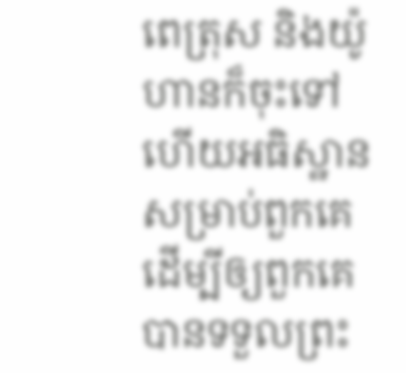ពេត្រុស និងយ៉ូហានក៏ចុះទៅ ហើយអធិស្ឋានសម្រាប់ពួកគេ ដើម្បីឲ្យពួកគេបានទទួលព្រះ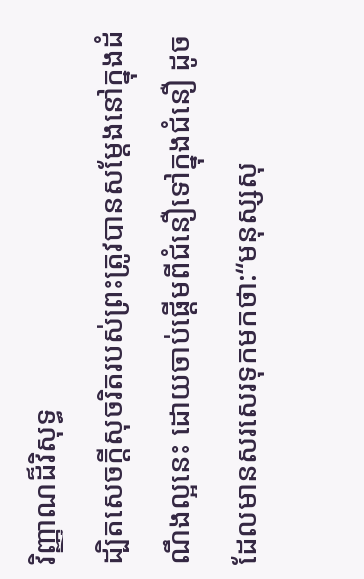វិញ្ញាណដ៏វិសុទ្ធ
ដ្បិតសេចក្ដីសុចរិតរបស់ព្រះត្រូវបានសម្ដែងនៅក្នុងដំណឹងល្អនេះ ដោយចាប់ផ្ដើមពីជំនឿទៅក្នុងជំនឿ ដូចដែលមានសរសេរទុកមកថា:“មនុស្សសុ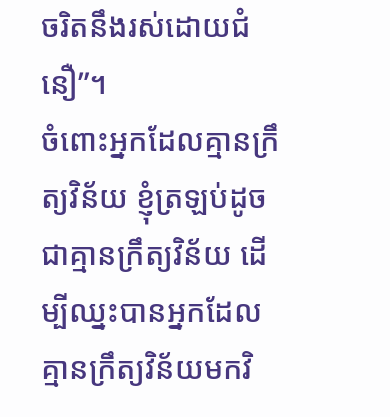ចរិតនឹងរស់ដោយជំនឿ”។
ចំពោះអ្នកដែលគ្មានក្រឹត្យវិន័យ ខ្ញុំត្រឡប់ដូចជាគ្មានក្រឹត្យវិន័យ ដើម្បីឈ្នះបានអ្នកដែលគ្មានក្រឹត្យវិន័យមកវិ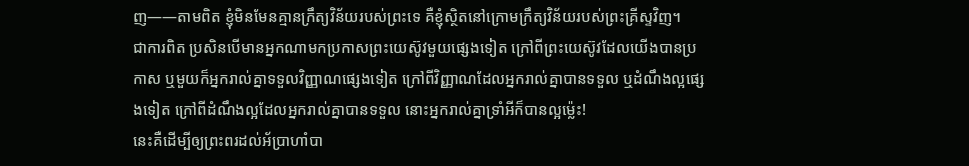ញ——តាមពិត ខ្ញុំមិនមែនគ្មានក្រឹត្យវិន័យរបស់ព្រះទេ គឺខ្ញុំស្ថិតនៅក្រោមក្រឹត្យវិន័យរបស់ព្រះគ្រីស្ទវិញ។
ជាការពិត ប្រសិនបើមានអ្នកណាមកប្រកាសព្រះយេស៊ូវមួយផ្សេងទៀត ក្រៅពីព្រះយេស៊ូវដែលយើងបានប្រកាស ឬមួយក៏អ្នករាល់គ្នាទទួលវិញ្ញាណផ្សេងទៀត ក្រៅពីវិញ្ញាណដែលអ្នករាល់គ្នាបានទទួល ឬដំណឹងល្អផ្សេងទៀត ក្រៅពីដំណឹងល្អដែលអ្នករាល់គ្នាបានទទួល នោះអ្នករាល់គ្នាទ្រាំអីក៏បានល្អម្ល៉េះ!
នេះគឺដើម្បីឲ្យព្រះពរដល់អ័ប្រាហាំបា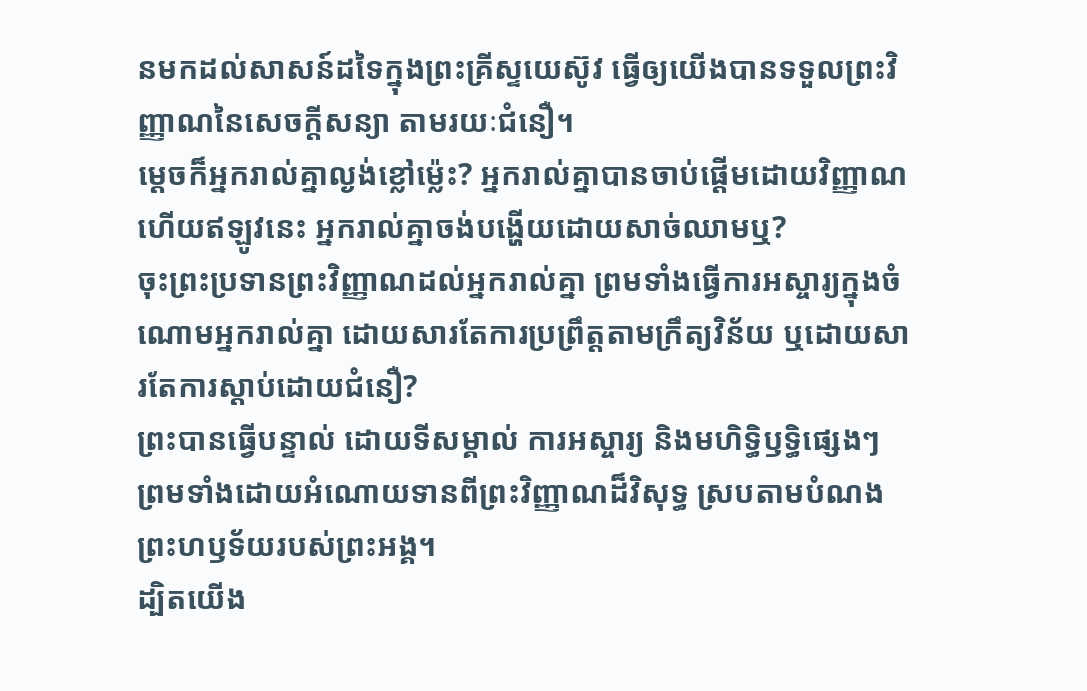នមកដល់សាសន៍ដទៃក្នុងព្រះគ្រីស្ទយេស៊ូវ ធ្វើឲ្យយើងបានទទួលព្រះវិញ្ញាណនៃសេចក្ដីសន្យា តាមរយៈជំនឿ។
ម្ដេចក៏អ្នករាល់គ្នាល្ងង់ខ្លៅម្ល៉េះ? អ្នករាល់គ្នាបានចាប់ផ្ដើមដោយវិញ្ញាណ ហើយឥឡូវនេះ អ្នករាល់គ្នាចង់បង្ហើយដោយសាច់ឈាមឬ?
ចុះព្រះប្រទានព្រះវិញ្ញាណដល់អ្នករាល់គ្នា ព្រមទាំងធ្វើការអស្ចារ្យក្នុងចំណោមអ្នករាល់គ្នា ដោយសារតែការប្រព្រឹត្តតាមក្រឹត្យវិន័យ ឬដោយសារតែការស្ដាប់ដោយជំនឿ?
ព្រះបានធ្វើបន្ទាល់ ដោយទីសម្គាល់ ការអស្ចារ្យ និងមហិទ្ធិឫទ្ធិផ្សេងៗ ព្រមទាំងដោយអំណោយទានពីព្រះវិញ្ញាណដ៏វិសុទ្ធ ស្របតាមបំណងព្រះហឫទ័យរបស់ព្រះអង្គ។
ដ្បិតយើង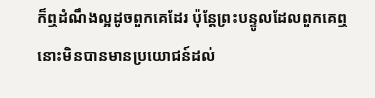ក៏ឮដំណឹងល្អដូចពួកគេដែរ ប៉ុន្តែព្រះបន្ទូលដែលពួកគេឮនោះមិនបានមានប្រយោជន៍ដល់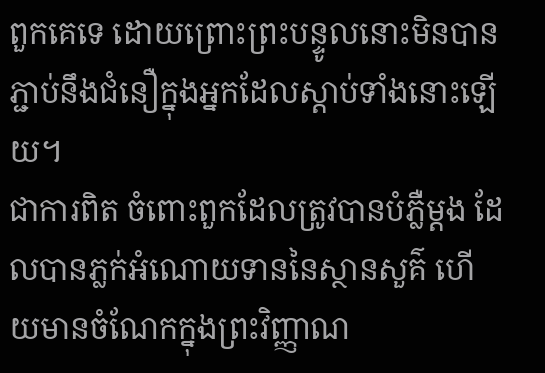ពួកគេទេ ដោយព្រោះព្រះបន្ទូលនោះមិនបានភ្ជាប់នឹងជំនឿក្នុងអ្នកដែលស្ដាប់ទាំងនោះឡើយ។
ជាការពិត ចំពោះពួកដែលត្រូវបានបំភ្លឺម្ដង ដែលបានភ្លក់អំណោយទាននៃស្ថានសួគ៌ ហើយមានចំណែកក្នុងព្រះវិញ្ញាណ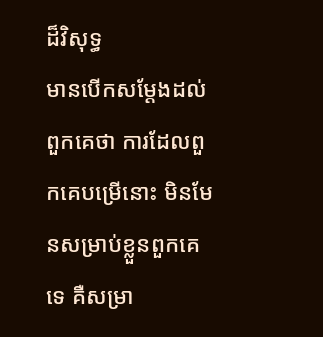ដ៏វិសុទ្ធ
មានបើកសម្ដែងដល់ពួកគេថា ការដែលពួកគេបម្រើនោះ មិនមែនសម្រាប់ខ្លួនពួកគេទេ គឺសម្រា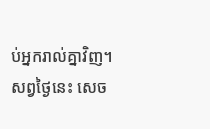ប់អ្នករាល់គ្នាវិញ។ សព្វថ្ងៃនេះ សេច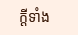ក្ដីទាំង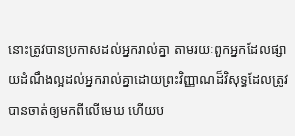នោះត្រូវបានប្រកាសដល់អ្នករាល់គ្នា តាមរយៈពួកអ្នកដែលផ្សាយដំណឹងល្អដល់អ្នករាល់គ្នាដោយព្រះវិញ្ញាណដ៏វិសុទ្ធដែលត្រូវបានចាត់ឲ្យមកពីលើមេឃ ហើយប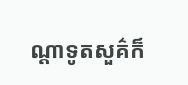ណ្ដាទូតសួគ៌ក៏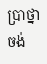ប្រាថ្នាចង់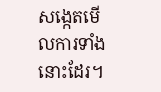សង្កេតមើលការទាំងនោះដែរ។